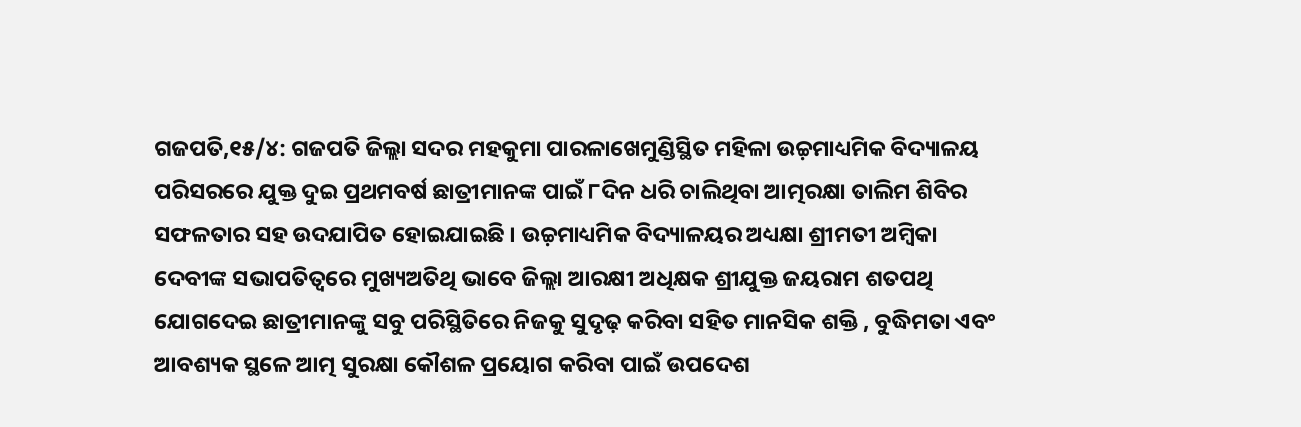ଗଜପତି,୧୫/୪: ଗଜପତି ଜିଲ୍ଲା ସଦର ମହକୁମା ପାରଳାଖେମୁଣ୍ଡିସ୍ଥିତ ମହିଳା ଉଚ୍ଚ଼ମାଧ୍ୟମିକ ବିଦ୍ୟାଳୟ ପରିସରରେ ଯୁକ୍ତ ଦୁଇ ପ୍ରଥମବର୍ଷ ଛାତ୍ରୀମାନଙ୍କ ପାଇଁ ୮ଦିନ ଧରି ଚାଲିଥିବା ଆତ୍ମରକ୍ଷା ତାଲିମ ଶିବିର ସଫଳତାର ସହ ଉଦଯାପିତ ହୋଇଯାଇଛି । ଉଚ୍ଚ଼ମାଧ୍ୟମିକ ବିଦ୍ୟାଳୟର ଅଧ୍ୟକ୍ଷା ଶ୍ରୀମତୀ ଅମ୍ବିକା ଦେବୀଙ୍କ ସଭାପତିତ୍ୱରେ ମୁଖ୍ୟଅତିଥି ଭାବେ ଜିଲ୍ଲା ଆରକ୍ଷୀ ଅଧିକ୍ଷକ ଶ୍ରୀଯୁକ୍ତ ଜୟରାମ ଶତପଥି ଯୋଗଦେଇ ଛାତ୍ରୀମାନଙ୍କୁ ସବୁ ପରିସ୍ଥିତିରେ ନିଜକୁ ସୁଦୃଢ଼ କରିବା ସହିତ ମାନସିକ ଶକ୍ତି , ବୁଦ୍ଧିମତା ଏବଂ ଆବଶ୍ୟକ ସ୍ଥଳେ ଆତ୍ମ ସୁରକ୍ଷା କୌଶଳ ପ୍ରୟୋଗ କରିବା ପାଇଁ ଉପଦେଶ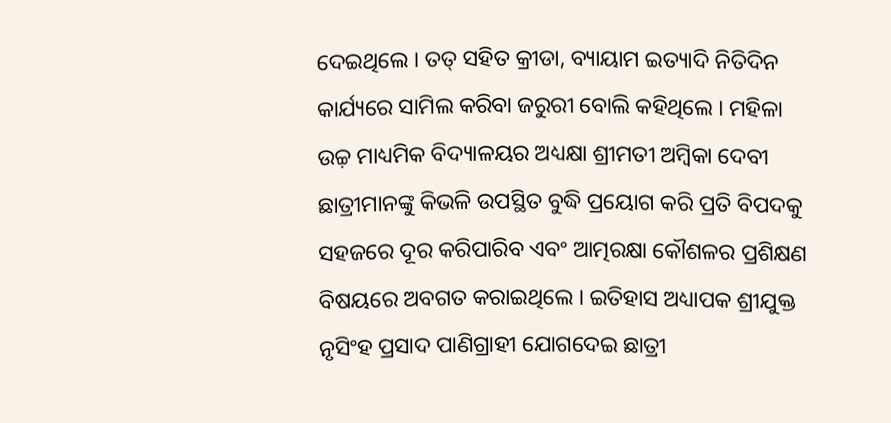ଦେଇଥିଲେ । ତତ୍ ସହିତ କ୍ରୀଡା, ବ୍ୟାୟାମ ଇତ୍ୟାଦି ନିତିଦିନ କାର୍ଯ୍ୟରେ ସାମିଲ କରିବା ଜରୁରୀ ବୋଲି କହିଥିଲେ । ମହିଳା ଉଚ୍ଚ଼ ମାଧ୍ୟମିକ ବିଦ୍ୟାଳୟର ଅଧ୍ୟକ୍ଷା ଶ୍ରୀମତୀ ଅମ୍ବିକା ଦେବୀ ଛାତ୍ରୀମାନଙ୍କୁ କିଭଳି ଉପସ୍ଥିତ ବୁଦ୍ଧି ପ୍ରୟୋଗ କରି ପ୍ରତି ବିପଦକୁ ସହଜରେ ଦୂର କରିପାରିବ ଏବଂ ଆତ୍ମରକ୍ଷା କୌଶଳର ପ୍ରଶିକ୍ଷଣ ବିଷୟରେ ଅବଗତ କରାଇଥିଲେ । ଇତିହାସ ଅଧ୍ୟାପକ ଶ୍ରୀଯୁକ୍ତ ନୃସିଂହ ପ୍ରସାଦ ପାଣିଗ୍ରାହୀ ଯୋଗଦେଇ ଛାତ୍ରୀ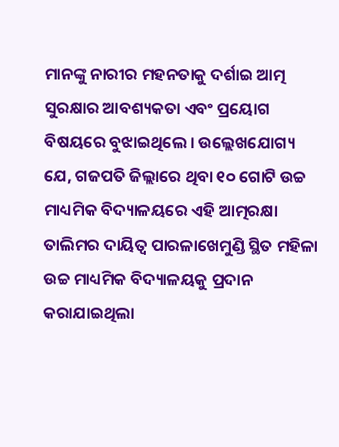ମାନଙ୍କୁ ନାରୀର ମହନତାକୁ ଦର୍ଶାଇ ଆତ୍ମ ସୁରକ୍ଷାର ଆବଶ୍ୟକତା ଏବଂ ପ୍ରୟୋଗ ବିଷୟରେ ବୁଝାଇଥିଲେ । ଉଲ୍ଲେଖଯୋଗ୍ୟ ଯେ, ଗଜପତି ଜିଲ୍ଲାରେ ଥିବା ୧୦ ଗୋଟି ଉଚ୍ଚ ମାଧ୍ୟମିକ ବିଦ୍ୟାଳୟରେ ଏହି ଆତ୍ମରକ୍ଷା ତାଲିମର ଦାୟିତ୍ୱ ପାରଳାଖେମୁଣ୍ଡି ସ୍ଥିତ ମହିଳା ଉଚ୍ଚ ମାଧ୍ୟମିକ ବିଦ୍ୟାଳୟକୁ ପ୍ରଦାନ କରାଯାଇଥିଲା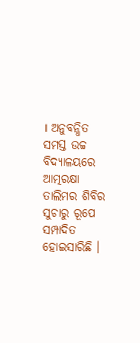। ଅନୁବନ୍ଧିତ ସମସ୍ତ ଉଚ୍ଚ ବିଦ୍ୟାଳୟରେ ଆତ୍ମରକ୍ଷା ତାଲିମର ଶିବିର ସୁଚାରୁ ରୂପେ ସମ୍ପାଦିତ ହୋଇସାରିଛି ।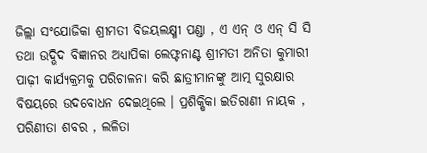ଜିଲ୍ଲା ସଂଯୋଜିକା ଶ୍ରୀମତୀ ବିଜୟଲକ୍ଷ୍ମୀ ପଣ୍ଡା , ଏ ଏନ୍ ଓ ଏନ୍ ସି ସି ତଥା ଉଦ୍ଭିଦ ବିଜ୍ଞାନର ଅଧ୍ୟାପିକା ଲେଫ୍ଟନାଣ୍ଟ ଶ୍ରୀମତୀ ଅନିତା କୁମାରୀ ପାଢ଼ୀ କାର୍ଯ୍ୟକ୍ରମକୁ ପରିଚାଳନା କରି ଛାତ୍ରୀମାନଙ୍କୁ ଆତ୍ମ ସୁରକ୍ଷାର ବିଷୟରେ ଉଦବୋଧନ ଦେଇଥିଲେ । ପ୍ରଶିକ୍ଷିକା ଇତିରାଣୀ ନାୟକ , ପରିଣୀତା ଶବର , ଲଳିତା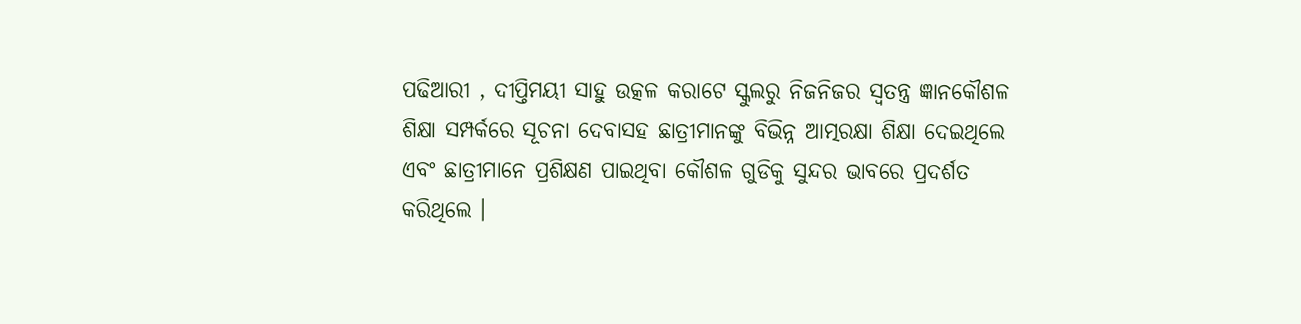ପଢିଆରୀ , ଦୀପ୍ତିମୟୀ ସାହୁ ଉତ୍କଳ କରାଟେ ସ୍କୁଲରୁ ନିଜନିଜର ସ୍ୱତନ୍ତ୍ର ଜ୍ଞାନକୌଶଳ ଶିକ୍ଷା ସମ୍ପର୍କରେ ସୂଚନା ଦେବାସହ ଛାତ୍ରୀମାନଙ୍କୁ ବିଭିନ୍ନ ଆତ୍ମରକ୍ଷା ଶିକ୍ଷା ଦେଇଥିଲେ ଏବଂ ଛାତ୍ରୀମାନେ ପ୍ରଶିକ୍ଷଣ ପାଇଥିବା କୌଶଳ ଗୁଡିକୁ ସୁନ୍ଦର ଭାବରେ ପ୍ରଦର୍ଶତ କରିଥିଲେ ।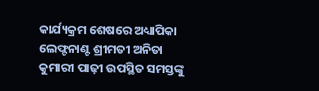କାର୍ଯ୍ୟକ୍ରମ ଶେଷରେ ଅଧ୍ୟାପିକା ଲେଫ୍ଟନାଣ୍ଟ ଶ୍ରୀମତୀ ଅନିତା କୁମାରୀ ପାଢ଼ୀ ଉପସ୍ଥିତ ସମସ୍ତଙ୍କୁ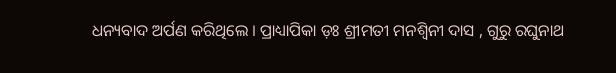ଧନ୍ୟବାଦ ଅର୍ପଣ କରିଥିଲେ । ପ୍ରାଧ୍ୟାପିକା ଡ଼ଃ ଶ୍ରୀମତୀ ମନଶ୍ୱିନୀ ଦାସ , ଗୁରୁ ରଘୁନାଥ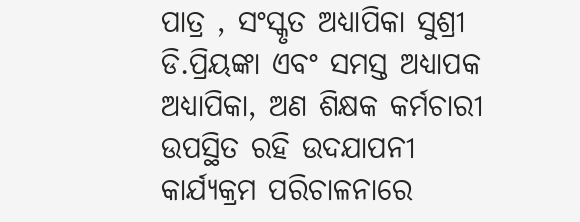ପାତ୍ର , ସଂସ୍କୃତ ଅଧ୍ୟାପିକା ସୁଶ୍ରୀ ଡି.ପ୍ରିୟଙ୍କା ଏବଂ ସମସ୍ତ ଅଧ୍ୟାପକ ଅଧ୍ୟାପିକା, ଅଣ ଶିକ୍ଷକ କର୍ମଚାରୀ ଉପସ୍ଥିତ ରହି ଉଦଯାପନୀ କାର୍ଯ୍ୟକ୍ରମ ପରିଚାଳନାରେ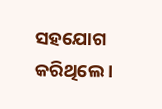ସହଯୋଗ କରିଥିଲେ ।